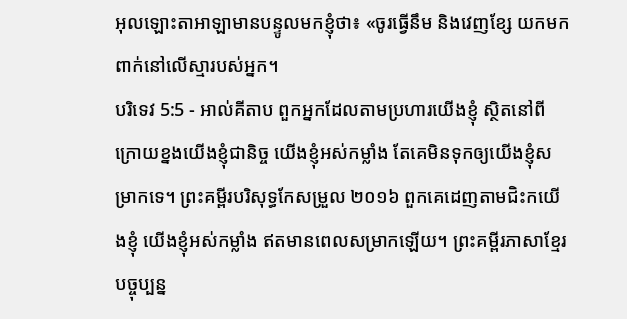អុលឡោះតាអាឡាមានបន្ទូលមកខ្ញុំថា៖ «ចូរធ្វើនឹម និងវេញខ្សែ យកមកពាក់នៅលើស្មារបស់អ្នក។
បរិទេវ 5:5 - អាល់គីតាប ពួកអ្នកដែលតាមប្រហារយើងខ្ញុំ ស្ថិតនៅពីក្រោយខ្នងយើងខ្ញុំជានិច្ច យើងខ្ញុំអស់កម្លាំង តែគេមិនទុកឲ្យយើងខ្ញុំសម្រាកទេ។ ព្រះគម្ពីរបរិសុទ្ធកែសម្រួល ២០១៦ ពួកគេដេញតាមជិះកយើងខ្ញុំ យើងខ្ញុំអស់កម្លាំង ឥតមានពេលសម្រាកឡើយ។ ព្រះគម្ពីរភាសាខ្មែរបច្ចុប្បន្ន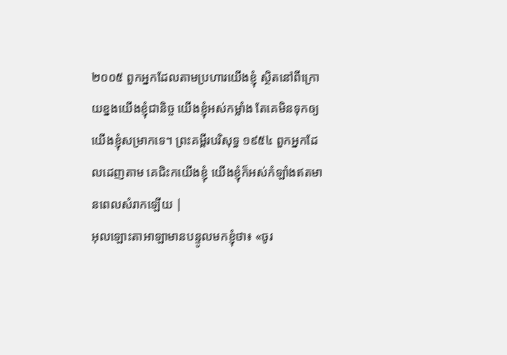២០០៥ ពួកអ្នកដែលតាមប្រហារយើងខ្ញុំ ស្ថិតនៅពីក្រោយខ្នងយើងខ្ញុំជានិច្ច យើងខ្ញុំអស់កម្លាំង តែគេមិនទុកឲ្យយើងខ្ញុំសម្រាកទេ។ ព្រះគម្ពីរបរិសុទ្ធ ១៩៥៤ ពួកអ្នកដែលដេញតាម គេជិះកយើងខ្ញុំ យើងខ្ញុំក៏អស់កំឡាំងឥតមានពេលសំរាកឡើយ |
អុលឡោះតាអាឡាមានបន្ទូលមកខ្ញុំថា៖ «ចូរ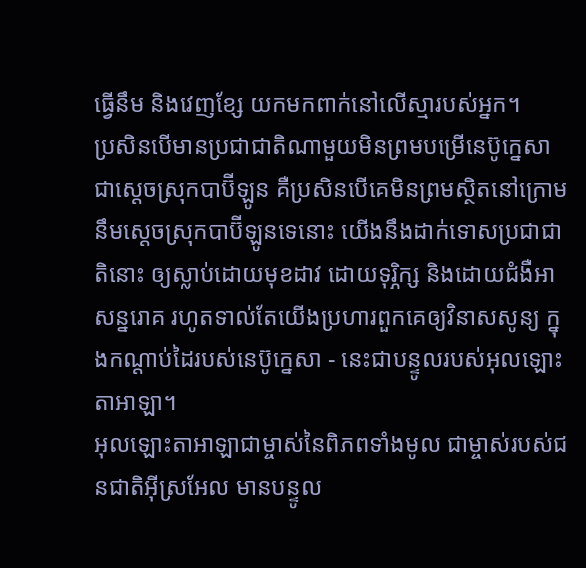ធ្វើនឹម និងវេញខ្សែ យកមកពាក់នៅលើស្មារបស់អ្នក។
ប្រសិនបើមានប្រជាជាតិណាមួយមិនព្រមបម្រើនេប៊ូក្នេសា ជាស្ដេចស្រុកបាប៊ីឡូន គឺប្រសិនបើគេមិនព្រមស្ថិតនៅក្រោមនឹមស្ដេចស្រុកបាប៊ីឡូនទេនោះ យើងនឹងដាក់ទោសប្រជាជាតិនោះ ឲ្យស្លាប់ដោយមុខដាវ ដោយទុរ្ភិក្ស និងដោយជំងឺអាសន្នរោគ រហូតទាល់តែយើងប្រហារពួកគេឲ្យវិនាសសូន្យ ក្នុងកណ្ដាប់ដៃរបស់នេប៊ូក្នេសា - នេះជាបន្ទូលរបស់អុលឡោះតាអាឡា។
អុលឡោះតាអាឡាជាម្ចាស់នៃពិភពទាំងមូល ជាម្ចាស់របស់ជនជាតិអ៊ីស្រអែល មានបន្ទូល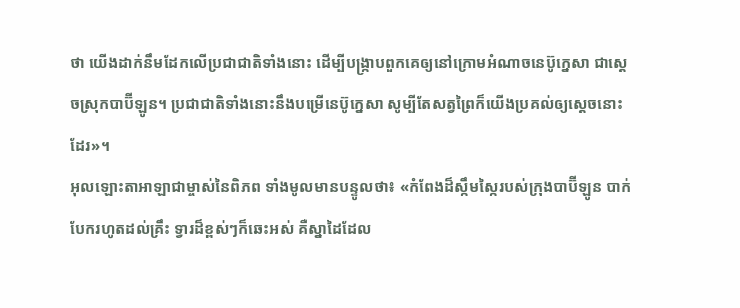ថា យើងដាក់នឹមដែកលើប្រជាជាតិទាំងនោះ ដើម្បីបង្ក្រាបពួកគេឲ្យនៅក្រោមអំណាចនេប៊ូក្នេសា ជាស្ដេចស្រុកបាប៊ីឡូន។ ប្រជាជាតិទាំងនោះនឹងបម្រើនេប៊ូក្នេសា សូម្បីតែសត្វព្រៃក៏យើងប្រគល់ឲ្យស្ដេចនោះដែរ»។
អុលឡោះតាអាឡាជាម្ចាស់នៃពិភព ទាំងមូលមានបន្ទូលថា៖ «កំពែងដ៏ស្កឹមស្កៃរបស់ក្រុងបាប៊ីឡូន បាក់បែករហូតដល់គ្រឹះ ទ្វារដ៏ខ្ពស់ៗក៏ឆេះអស់ គឺស្នាដៃដែល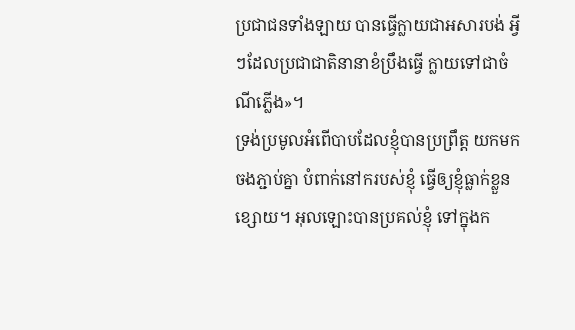ប្រជាជនទាំងឡាយ បានធ្វើក្លាយជាអសារបង់ អ្វីៗដែលប្រជាជាតិនានាខំប្រឹងធ្វើ ក្លាយទៅជាចំណីភ្លើង»។
ទ្រង់ប្រមូលអំពើបាបដែលខ្ញុំបានប្រព្រឹត្ត យកមកចងភ្ជាប់គ្នា បំពាក់នៅករបស់ខ្ញុំ ធ្វើឲ្យខ្ញុំធ្លាក់ខ្លួនខ្សោយ។ អុលឡោះបានប្រគល់ខ្ញុំ ទៅក្នុងក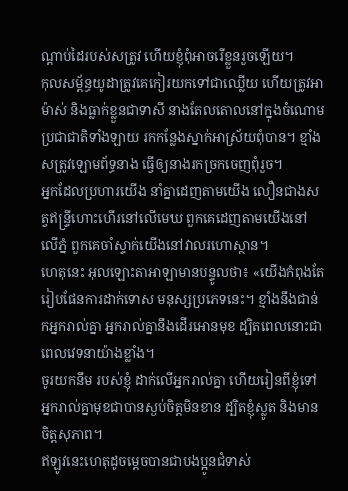ណ្ដាប់ដៃរបស់សត្រូវ ហើយខ្ញុំពុំអាចរើខ្លួនរួចឡើយ។
កុលសម្ព័ន្ធយូដាត្រូវគេកៀរយកទៅជាឈ្លើយ ហើយត្រូវអាម៉ាស់ និងធ្លាក់ខ្លួនជាទាសី នាងតែលតោលនៅក្នុងចំណោម ប្រជាជាតិទាំងឡាយ រកកន្លែងស្នាក់អាស្រ័យពុំបាន។ ខ្មាំងសត្រូវឡោមព័ទ្ធនាង ធ្វើឲ្យនាងរកច្រកចេញពុំរួច។
អ្នកដែលប្រហារយើង នាំគ្នាដេញតាមយើង លឿនជាងសត្វឥន្ទ្រីហោះហើរនៅលើមេឃ ពួកគេដេញតាមយើងនៅលើភ្នំ ពួកគេចាំស្ទាក់យើងនៅវាលរហោស្ថាន។
ហេតុនេះ អុលឡោះតាអាឡាមានបន្ទូលថា៖ «យើងកំពុងតែរៀបផែនការដាក់ទោស មនុស្សប្រភេទនេះ។ ខ្មាំងនឹងជាន់កអ្នករាល់គ្នា អ្នករាល់គ្នានឹងដើរអោនមុខ ដ្បិតពេលនោះជាពេលវេទនាយ៉ាងខ្លាំង។
ចូរយកនឹម របស់ខ្ញុំ ដាក់លើអ្នករាល់គ្នា ហើយរៀនពីខ្ញុំទៅ អ្នករាល់គ្នាមុខជាបានស្ងប់ចិត្ដមិនខាន ដ្បិតខ្ញុំស្លូត និងមានចិត្ដសុភាព។
ឥឡូវនេះហេតុដូចម្ដេចបានជាបងប្អូនជំទាស់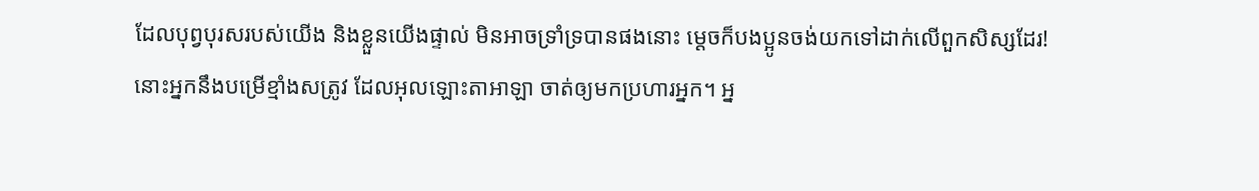ដែលបុព្វបុរសរបស់យើង និងខ្លួនយើងផ្ទាល់ មិនអាចទ្រាំទ្របានផងនោះ ម្ដេចក៏បងប្អូនចង់យកទៅដាក់លើពួកសិស្សដែរ!
នោះអ្នកនឹងបម្រើខ្មាំងសត្រូវ ដែលអុលឡោះតាអាឡា ចាត់ឲ្យមកប្រហារអ្នក។ អ្ន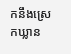កនឹងស្រេកឃ្លាន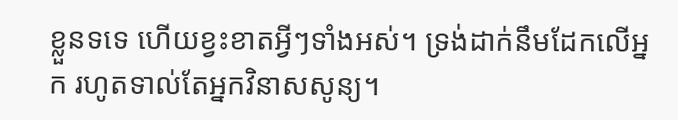ខ្លួនទទេ ហើយខ្វះខាតអ្វីៗទាំងអស់។ ទ្រង់ដាក់នឹមដែកលើអ្នក រហូតទាល់តែអ្នកវិនាសសូន្យ។